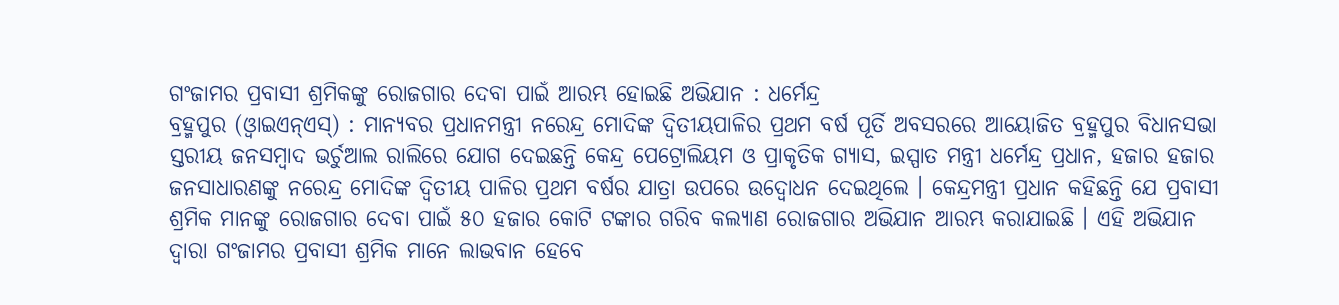ଗଂଜାମର ପ୍ରବାସୀ ଶ୍ରମିକଙ୍କୁ ରୋଜଗାର ଦେବା ପାଇଁ ଆରମ୍ଭ ହୋଇଛି ଅଭିଯାନ : ଧର୍ମେନ୍ଦ୍ର
ବ୍ରହ୍ମପୁର (ଓ୍ବାଇଏନ୍ଏସ୍) : ମାନ୍ୟବର ପ୍ରଧାନମନ୍ତ୍ରୀ ନରେନ୍ଦ୍ର ମୋଦିଙ୍କ ଦ୍ୱିତୀୟପାଳିର ପ୍ରଥମ ବର୍ଷ ପୂର୍ତି ଅବସରରେ ଆୟୋଜିତ ବ୍ରହ୍ମପୁର ବିଧାନସଭା ସ୍ତରୀୟ ଜନସମ୍ବାଦ ଭର୍ଚୁଆଲ ରାଲିରେ ଯୋଗ ଦେଇଛନ୍ତି କେନ୍ଦ୍ର ପେଟ୍ରୋଲିୟମ ଓ ପ୍ରାକୃତିକ ଗ୍ୟାସ, ଇସ୍ପାତ ମନ୍ତ୍ରୀ ଧର୍ମେନ୍ଦ୍ର ପ୍ରଧାନ, ହଜାର ହଜାର ଜନସାଧାରଣଙ୍କୁ ନରେନ୍ଦ୍ର ମୋଦିଙ୍କ ଦ୍ୱିତୀୟ ପାଳିର ପ୍ରଥମ ବର୍ଷର ଯାତ୍ରା ଉପରେ ଉଦ୍ବୋଧନ ଦେଇଥିଲେ । କେନ୍ଦ୍ରମନ୍ତ୍ରୀ ପ୍ରଧାନ କହିଛନ୍ତି ଯେ ପ୍ରବାସୀ ଶ୍ରମିକ ମାନଙ୍କୁ ରୋଜଗାର ଦେବା ପାଇଁ ୫୦ ହଜାର କୋଟି ଟଙ୍କାର ଗରିବ କଲ୍ୟାଣ ରୋଜଗାର ଅଭିଯାନ ଆରମ୍ଭ କରାଯାଇଛି । ଏହି ଅଭିଯାନ ଦ୍ୱାରା ଗଂଜାମର ପ୍ରବାସୀ ଶ୍ରମିକ ମାନେ ଲାଭବାନ ହେବେ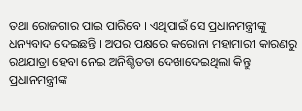ତଥା ରୋଜଗାର ପାଇ ପାରିବେ । ଏଥିପାଇଁ ସେ ପ୍ରଧାନମନ୍ତ୍ରୀଙ୍କୁ ଧନ୍ୟବାଦ ଦେଇଛନ୍ତି । ଅପର ପକ୍ଷରେ କରୋନା ମହାମାରୀ କାରଣରୁ ରଥଯାତ୍ରା ହେବା ନେଇ ଅନିଶ୍ଚିତତା ଦେଖାଦେଇଥିଲା କିନ୍ତୁ ପ୍ରଧାନମନ୍ତ୍ରୀଙ୍କ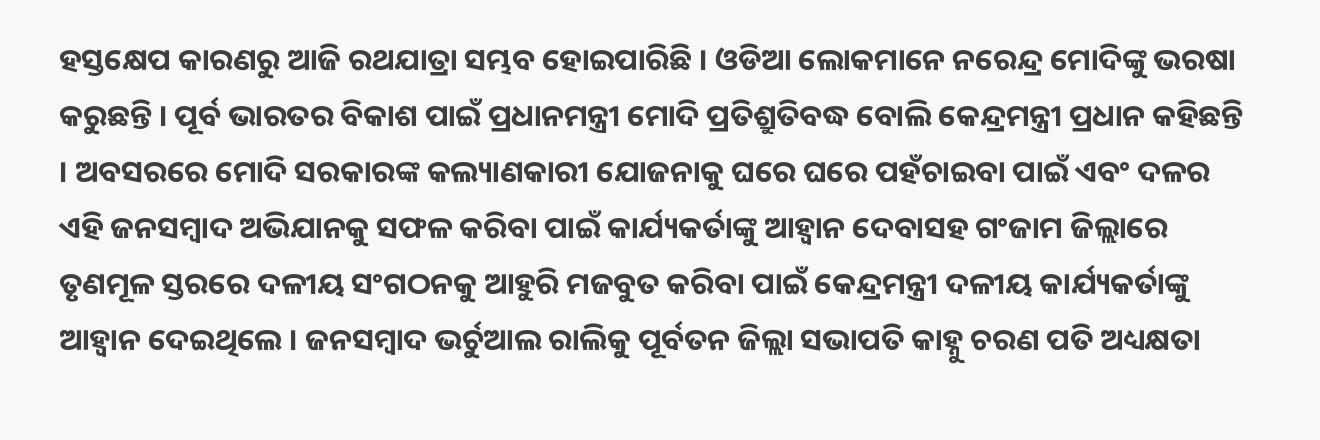ହସ୍ତକ୍ଷେପ କାରଣରୁ ଆଜି ରଥଯାତ୍ରା ସମ୍ଭବ ହୋଇପାରିଛି । ଓଡିଆ ଲୋକମାନେ ନରେନ୍ଦ୍ର ମୋଦିଙ୍କୁ ଭରଷା କରୁଛନ୍ତି । ପୂର୍ବ ଭାରତର ବିକାଶ ପାଇଁ ପ୍ରଧାନମନ୍ତ୍ରୀ ମୋଦି ପ୍ରତିଶ୍ରୁତିବଦ୍ଧ ବୋଲି କେନ୍ଦ୍ରମନ୍ତ୍ରୀ ପ୍ରଧାନ କହିଛନ୍ତି । ଅବସରରେ ମୋଦି ସରକାରଙ୍କ କଲ୍ୟାଣକାରୀ ଯୋଜନାକୁ ଘରେ ଘରେ ପହଁଚାଇବା ପାଇଁ ଏବଂ ଦଳର ଏହି ଜନସମ୍ବାଦ ଅଭିଯାନକୁ ସଫଳ କରିବା ପାଇଁ କାର୍ଯ୍ୟକର୍ତାଙ୍କୁ ଆହ୍ୱାନ ଦେବାସହ ଗଂଜାମ ଜିଲ୍ଲାରେ ତୃଣମୂଳ ସ୍ତରରେ ଦଳୀୟ ସଂଗଠନକୁ ଆହୁରି ମଜବୁତ କରିବା ପାଇଁ କେନ୍ଦ୍ରମନ୍ତ୍ରୀ ଦଳୀୟ କାର୍ଯ୍ୟକର୍ତାଙ୍କୁ ଆହ୍ୱାନ ଦେଇଥିଲେ । ଜନସମ୍ବାଦ ଭର୍ଚୁଆଲ ରାଲିକୁ ପୂର୍ବତନ ଜିଲ୍ଲା ସଭାପତି କାହ୍ନୁ ଚରଣ ପତି ଅଧ୍ୟକ୍ଷତା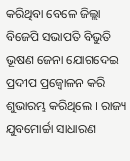କରିଥିବା ବେଳେ ଜିଲ୍ଲା ବିଜେପି ସଭାପତି ବିଭୁତି ଭୂଷଣ ଜେନା ଯୋଗଦେଇ ପ୍ରଦୀପ ପ୍ରଜ୍ୱୋଳନ କରି ଶୁଭାରମ୍ଭ କରିଥିଲେ । ରାଜ୍ୟ ଯୁବମୋର୍ଚ୍ଚା ସାଧାରଣ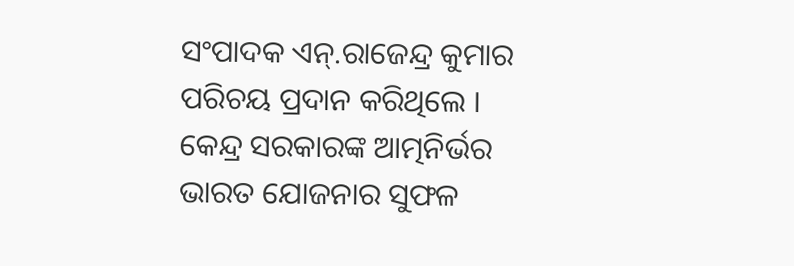ସଂପାଦକ ଏନ୍.ରାଜେନ୍ଦ୍ର କୁମାର ପରିଚୟ ପ୍ରଦାନ କରିଥିଲେ । କେନ୍ଦ୍ର ସରକାରଙ୍କ ଆତ୍ମନିର୍ଭର ଭାରତ ଯୋଜନାର ସୁଫଳ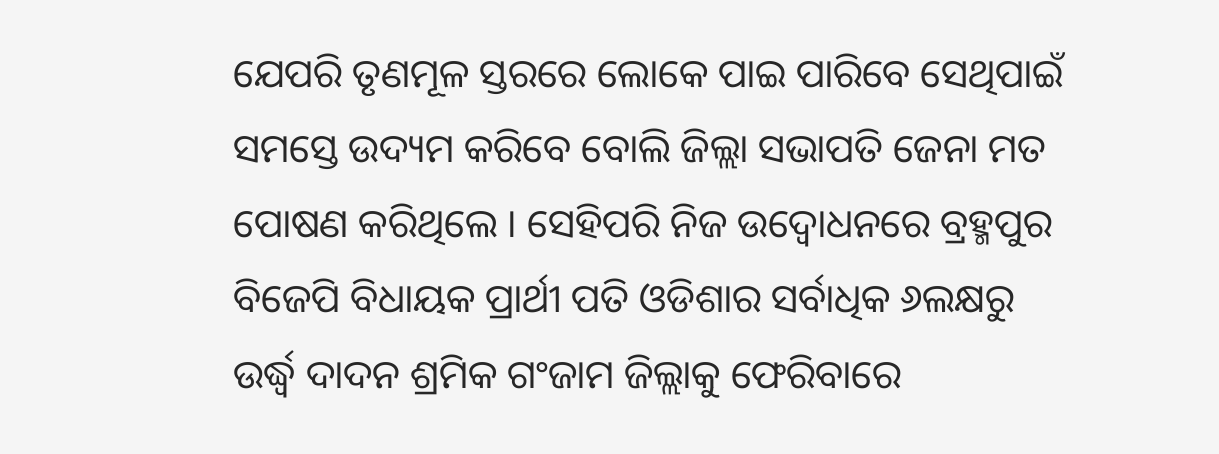ଯେପରି ତୃଣମୂଳ ସ୍ତରରେ ଲୋକେ ପାଇ ପାରିବେ ସେଥିପାଇଁ ସମସ୍ତେ ଉଦ୍ୟମ କରିବେ ବୋଲି ଜିଲ୍ଲା ସଭାପତି ଜେନା ମତ ପୋଷଣ କରିଥିଲେ । ସେହିପରି ନିଜ ଉଦ୍ବୋଧନରେ ବ୍ରହ୍ମପୁର ବିଜେପି ବିଧାୟକ ପ୍ରାର୍ଥୀ ପତି ଓଡିଶାର ସର୍ବାଧିକ ୬ଲକ୍ଷରୁ ଉର୍ଦ୍ଧ୍ୱ ଦାଦନ ଶ୍ରମିକ ଗଂଜାମ ଜିଲ୍ଲାକୁ ଫେରିବାରେ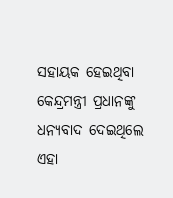ସହାୟକ ହେଇଥିବା କେନ୍ଦ୍ରମନ୍ତ୍ରୀ ପ୍ରଧାନଙ୍କୁ ଧନ୍ୟବାଦ ଦେଇଥିଲେ ଏହା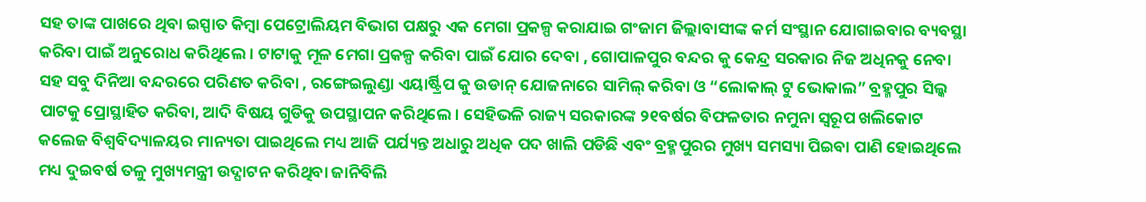ସହ ତାଙ୍କ ପାଖରେ ଥିବା ଇସ୍ପାତ କିମ୍ବା ପେଟ୍ରୋଲିୟମ ବିଭାଗ ପକ୍ଷରୁ ଏକ ମେଗା ପ୍ରକଳ୍ପ କରାଯାଇ ଗଂଜାମ ଜିଲ୍ଲାବାସୀଙ୍କ କର୍ମ ସଂସ୍ଥାନ ଯୋଗାଇବାର ବ୍ୟବସ୍ଥା କରିବା ପାଇଁ ଅନୁରୋଧ କରିଥିଲେ । ଟାଟାକୁ ମୂଳ ମେଗା ପ୍ରକଳ୍ପ କରିବା ପାଇଁ ଯୋର ଦେବା , ଗୋପାଳପୁର ବନ୍ଦର କୁ କେନ୍ଦ୍ର ସରକାର ନିଜ ଅଧିନକୁ ନେବା ସହ ସବୁ ଦିନିଆ ବନ୍ଦରରେ ପରିଣତ କରିବା , ରଙ୍ଗେଇଲୁଣ୍ଡା ଏୟାର୍ଷ୍ଟ୍ରିପ କୁ ଉଡାନ୍ ଯୋଜନାରେ ସାମିଲ୍ କରିବା ଓ “ଲୋକାଲ୍ ଟୁ ଭୋକାଲ” ବ୍ରହ୍ମପୁର ସିଲ୍କ ପାଟକୁ ପ୍ରୋସ୍ଥାହିତ କରିବା, ଆଦି ବିଷୟ ଗୁଡିକୁ ଉପସ୍ଥାପନ କରିଥିଲେ । ସେହିଭଳି ରାଜ୍ୟ ସରକାରଙ୍କ ୨୧ବର୍ଷର ବିଫଳତାର ନମୁନା ସ୍ୱରୂପ ଖଲିକୋଟ କଲେଜ ବିଶ୍ୱବିଦ୍ୟାଳୟର ମାନ୍ୟତା ପାଇଥିଲେ ମଧ୍ୟ ଆଜି ପର୍ଯ୍ୟନ୍ତ ଅଧାରୁ ଅଧିକ ପଦ ଖାଲି ପଡିଛି ଏବଂ ବ୍ରହ୍ମପୁରର ମୁଖ୍ୟ ସମସ୍ୟା ପିଇବା ପାଣି ହୋଇଥିଲେ ମଧ୍ୟ ଦୁଇବର୍ଷ ତଳୁ ମୁଖ୍ୟମନ୍ତ୍ରୀ ଉଦ୍ଘାଟନ କରିଥିବା ଜାନିବିଲି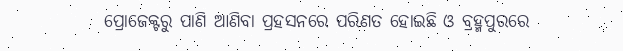ପ୍ରୋଜେକ୍ଟରୁ ପାଣି ଆଣିବା ପ୍ରହସନରେ ପରିଣତ ହୋଇଛି ଓ ବ୍ରହ୍ମପୁରରେ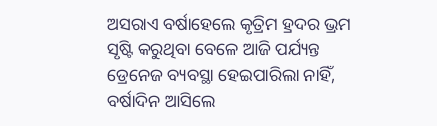ଅସରାଏ ବର୍ଷାହେଲେ କୃତ୍ରିମ ହ୍ରଦର ଭ୍ରମ ସୃଷ୍ଟି କରୁଥିବା ବେଳେ ଆଜି ପର୍ଯ୍ୟନ୍ତ ଡ୍ରେନେଜ ବ୍ୟବସ୍ଥା ହେଇପାରିଲା ନାହିଁ, ବର୍ଷାଦିନ ଆସିଲେ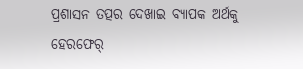ପ୍ରଶାସନ ତତ୍ପର ଦେଖାଇ ବ୍ୟାପକ ଅର୍ଥକୁ ହେରଫେର୍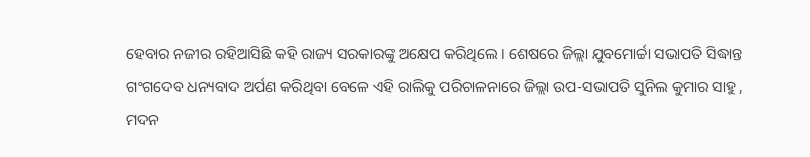ହେବାର ନଜୀର ରହିଆସିଛି କହି ରାଜ୍ୟ ସରକାରଙ୍କୁ ଅକ୍ଷେପ କରିଥିଲେ । ଶେଷରେ ଜିଲ୍ଲା ଯୁବମୋର୍ଚ୍ଚା ସଭାପତି ସିଦ୍ଧାନ୍ତ ଗଂଗଦେବ ଧନ୍ୟବାଦ ଅର୍ପଣ କରିଥିବା ବେଳେ ଏହି ରାଲିକୁ ପରିଚାଳନାରେ ଜିଲ୍ଲା ଉପ-ସଭାପତି ସୁନିଲ କୁମାର ସାହୁ , ମଦନ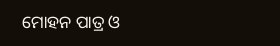ମୋହନ ପାତ୍ର ଓ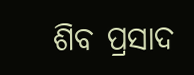ଶିବ ପ୍ରସାଦ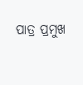ପାତ୍ର ପ୍ରମୁଖ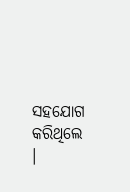ସହଯୋଗ କରିଥିଲେ ।